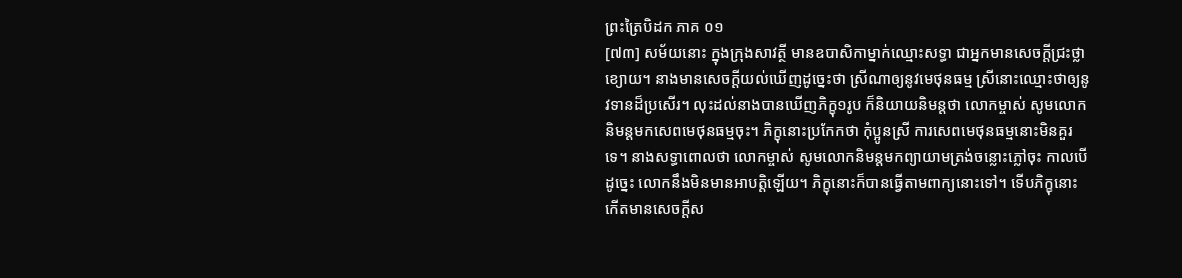ព្រះត្រៃបិដក ភាគ ០១
[៧៣] សម័យនោះ ក្នុងក្រុងសាវត្ថី មានឧបាសិកាម្នាក់ឈ្មោះសទ្ធា ជាអ្នកមានសេចក្តីជ្រះថ្លាខ្យោយ។ នាងមានសេចក្តីយល់ឃើញដូច្នេះថា ស្រីណាឲ្យនូវមេថុនធម្ម ស្រីនោះឈ្មោះថាឲ្យនូវទានដ៏ប្រសើរ។ លុះដល់នាងបានឃើញភិក្ខុ១រូប ក៏និយាយនិមន្តថា លោកម្ចាស់ សូមលោកនិមន្តមកសេពមេថុនធម្មចុះ។ ភិក្ខុនោះប្រកែកថា កុំប្អូនស្រី ការសេពមេថុនធម្មនោះមិនគួរទេ។ នាងសទ្ធាពោលថា លោកម្ចាស់ សូមលោកនិមន្តមកព្យាយាមត្រង់ចន្លោះភ្លៅចុះ កាលបើដូច្នេះ លោកនឹងមិនមានអាបត្តិឡើយ។ ភិក្ខុនោះក៏បានធ្វើតាមពាក្យនោះទៅ។ ទើបភិក្ខុនោះកើតមានសេចក្តីស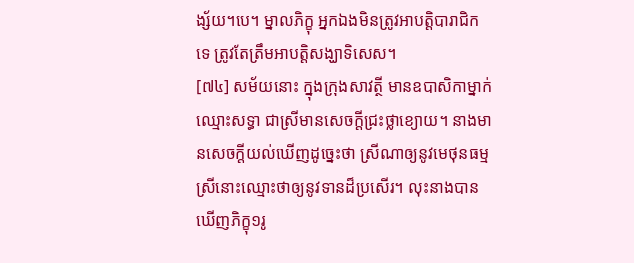ង្ស័យ។បេ។ ម្នាលភិក្ខុ អ្នកឯងមិនត្រូវអាបត្តិបារាជិកទេ ត្រូវតែត្រឹមអាបត្តិសង្ឃាទិសេស។
[៧៤] សម័យនោះ ក្នុងក្រុងសាវត្ថី មានឧបាសិកាម្នាក់ឈ្មោះសទ្ធា ជាស្រីមានសេចក្តីជ្រះថ្លាខ្យោយ។ នាងមានសេចក្តីយល់ឃើញដូច្នេះថា ស្រីណាឲ្យនូវមេថុនធម្ម ស្រីនោះឈ្មោះថាឲ្យនូវទានដ៏ប្រសើរ។ លុះនាងបានឃើញភិក្ខុ១រូ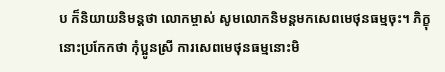ប ក៏និយាយនិមន្តថា លោកម្ចាស់ សូមលោកនិមន្តមកសេពមេថុនធម្មចុះ។ ភិក្ខុនោះប្រកែកថា កុំប្អូនស្រី ការសេពមេថុនធម្មនោះមិ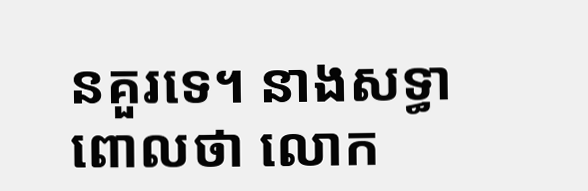នគួរទេ។ នាងសទ្ធាពោលថា លោក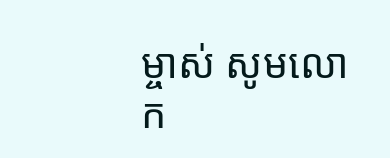ម្ចាស់ សូមលោក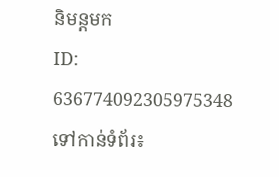និមន្តមក
ID: 636774092305975348
ទៅកាន់ទំព័រ៖